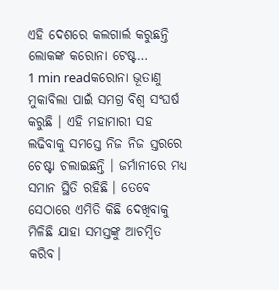ଏହି ଦେଶରେ କଲଗାର୍ଲ କରୁଛନ୍ତି ଲୋକଙ୍କ କରୋନା ଟେଷ୍ଟ…
1 min readକରୋନା ଭୂତାଣୁ ମୁକାବିଲା ପାଇଁ ସମଗ୍ର ବିଶ୍ୱ ସଂଘର୍ଷ କରୁଛି । ଏହି ମହାମାରୀ ସହ ଲଢିବାକୁ ସମସ୍ତେ ନିଜ ନିଜ ସ୍ତରରେ ଚେଷ୍ଟା ଚଲାଇଛନ୍ତି । ଜର୍ମାନୀରେ ମଧ୍ୟ ସମାନ ସ୍ଥିତି ରହିଛି । ତେବେ ସେଠାରେ ଏମିତି କିଛି ଦେଖିବାକୁ ମିଳିଛି ଯାହା ସମସ୍ତଙ୍କୁ ଆଚମ୍ବିତ କରିବ।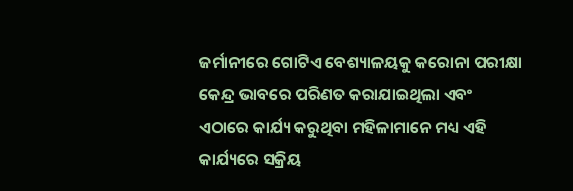ଜର୍ମାନୀରେ ଗୋଟିଏ ବେଶ୍ୟାଳୟକୁ କରୋନା ପରୀକ୍ଷା କେନ୍ଦ୍ର ଭାବରେ ପରିଣତ କରାଯାଇଥିଲା ଏବଂ ଏଠାରେ କାର୍ଯ୍ୟ କରୁଥିବା ମହିଳାମାନେ ମଧ୍ୟ ଏହି କାର୍ଯ୍ୟରେ ସକ୍ରିୟ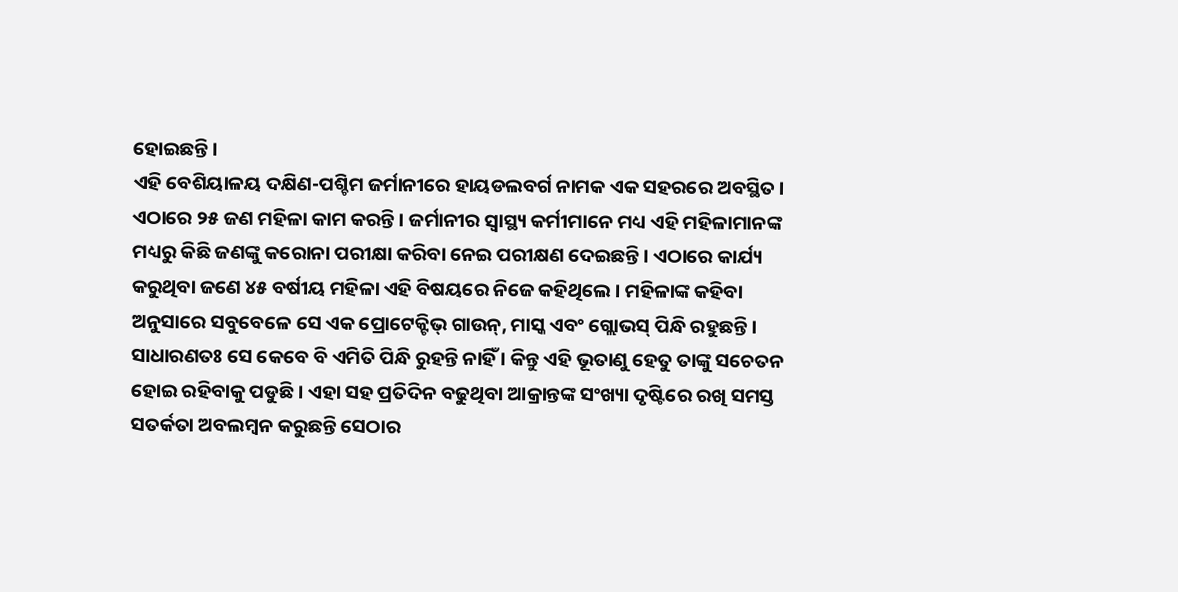ହୋଇଛନ୍ତି ।
ଏହି ବେଶିୟାଳୟ ଦକ୍ଷିଣ-ପଶ୍ଚିମ ଜର୍ମାନୀରେ ହାୟଡଲବର୍ଗ ନାମକ ଏକ ସହରରେ ଅବସ୍ଥିତ । ଏଠାରେ ୨୫ ଜଣ ମହିଳା କାମ କରନ୍ତି । ଜର୍ମାନୀର ସ୍ୱାସ୍ଥ୍ୟ କର୍ମୀମାନେ ମଧ୍ୟ ଏହି ମହିଳାମାନଙ୍କ ମଧ୍ୟରୁ କିଛି ଜଣଙ୍କୁ କରୋନା ପରୀକ୍ଷା କରିବା ନେଇ ପରୀକ୍ଷଣ ଦେଇଛନ୍ତି। ଏଠାରେ କାର୍ଯ୍ୟ କରୁଥିବା ଜଣେ ୪୫ ବର୍ଷୀୟ ମହିଳା ଏହି ବିଷୟରେ ନିଜେ କହିଥିଲେ । ମହିଳାଙ୍କ କହିବା ଅନୁସାରେ ସବୁବେଳେ ସେ ଏକ ପ୍ରୋଟେକ୍ଟିଭ୍ ଗାଉନ୍, ମାସ୍କ ଏବଂ ଗ୍ଲୋଭସ୍ ପିନ୍ଧି ରହୁଛନ୍ତି । ସାଧାରଣତଃ ସେ କେବେ ବି ଏମିତି ପିନ୍ଧି ରୁହନ୍ତି ନାହିଁ । କିନ୍ତୁ ଏହି ଭୂତାଣୁ ହେତୁ ତାଙ୍କୁ ସଚେତନ ହୋଇ ରହିବାକୁ ପଡୁଛି । ଏହା ସହ ପ୍ରତିଦିନ ବଢୁଥିବା ଆକ୍ରାନ୍ତଙ୍କ ସଂଖ୍ୟା ଦୃଷ୍ଟିରେ ରଖି ସମସ୍ତ ସତର୍କତା ଅବଲମ୍ବନ କରୁଛନ୍ତି ସେଠାର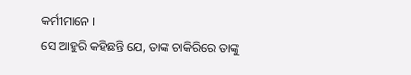କର୍ମୀମାନେ ।
ସେ ଆହୁରି କହିଛନ୍ତି ଯେ, ତାଙ୍କ ଚାକିରିରେ ତାଙ୍କୁ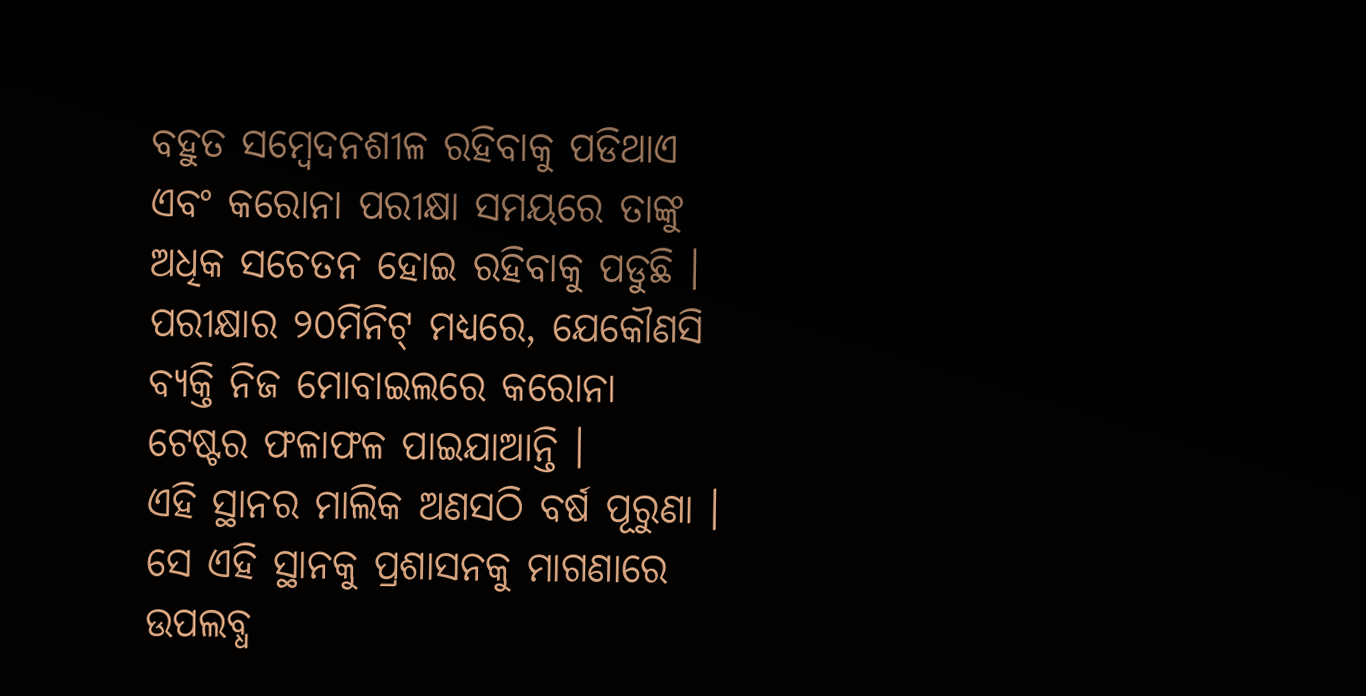ବହୁତ ସମ୍ବେଦନଶୀଳ ରହିବାକୁ ପଡିଥାଏ ଏବଂ କରୋନା ପରୀକ୍ଷା ସମୟରେ ତାଙ୍କୁ ଅଧିକ ସଚେତନ ହୋଇ ରହିବାକୁ ପଡୁଛି । ପରୀକ୍ଷାର ୨୦ମିନିଟ୍ ମଧ୍ୟରେ, ଯେକୌଣସି ବ୍ୟକ୍ତି ନିଜ ମୋବାଇଲରେ କରୋନା ଟେଷ୍ଟର ଫଳାଫଳ ପାଇଯାଆନ୍ତି ।
ଏହି ସ୍ଥାନର ମାଲିକ ଅଣସଠି ବର୍ଷ ପୂରୁଣା । ସେ ଏହି ସ୍ଥାନକୁ ପ୍ରଶାସନକୁ ମାଗଣାରେ ଉପଲବ୍ଧ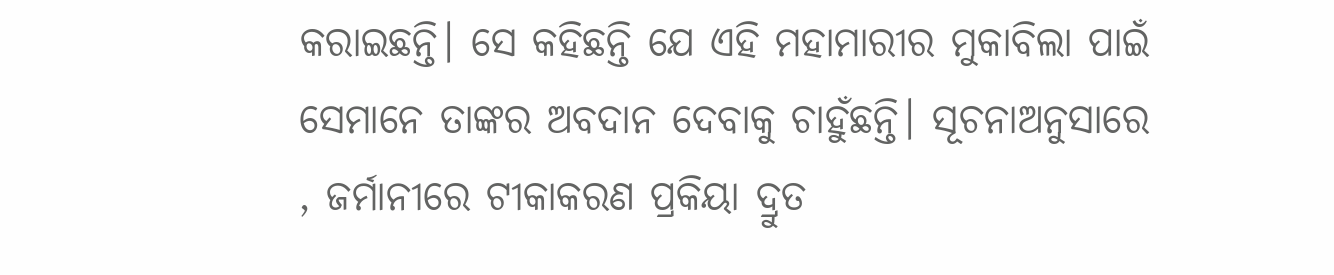କରାଇଛନ୍ତି। ସେ କହିଛନ୍ତି ଯେ ଏହି ମହାମାରୀର ମୁକାବିଲା ପାଇଁ ସେମାନେ ତାଙ୍କର ଅବଦାନ ଦେବାକୁ ଚାହୁଁଛନ୍ତି। ସୂଚନାଅନୁସାରେ , ଜର୍ମାନୀରେ ଟୀକାକରଣ ପ୍ରକିୟା ଦ୍ରୁତ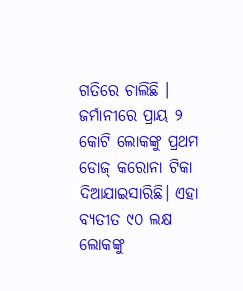ଗତିରେ ଚାଲିଛି । ଜର୍ମାନୀରେ ପ୍ରାୟ ୨ କୋଟି ଲୋକଙ୍କୁ ପ୍ରଥମ ଡୋଜ୍ କରୋନା ଟିକା ଦିଆଯାଇସାରିଛି। ଏହା ବ୍ୟତୀତ ୯୦ ଲକ୍ଷ ଲୋକଙ୍କୁ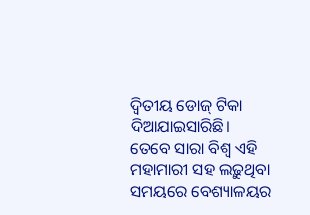ଦ୍ୱିତୀୟ ଡୋଜ୍ ଟିକା ଦିଆଯାଇସାରିଛି। ତେବେ ସାରା ବିଶ୍ୱ ଏହି ମହାମାରୀ ସହ ଲଢ଼ୁଥିବା ସମୟରେ ବେଶ୍ୟାଳୟର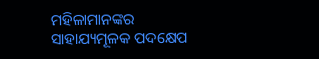ମହିଳାମାନଙ୍କର ସାହାଯ୍ୟମୂଳକ ପଦକ୍ଷେପ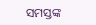ସମସ୍ତଙ୍କ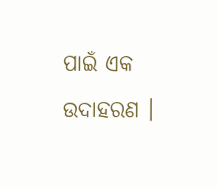ପାଇଁ ଏକ ଉଦାହରଣ ।